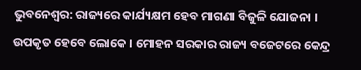ଭୁବନେଶ୍ୱର: ରାଜ୍ୟରେ କାର୍ଯ୍ୟକ୍ଷମ ହେବ ମାଗଣା ବିଜୁଳି ଯୋଜନା । ଉପକୃତ ହେବେ ଲୋକେ । ମୋହନ ସରକାର ରାଜ୍ୟ ବଜେଟରେ କେନ୍ଦ୍ର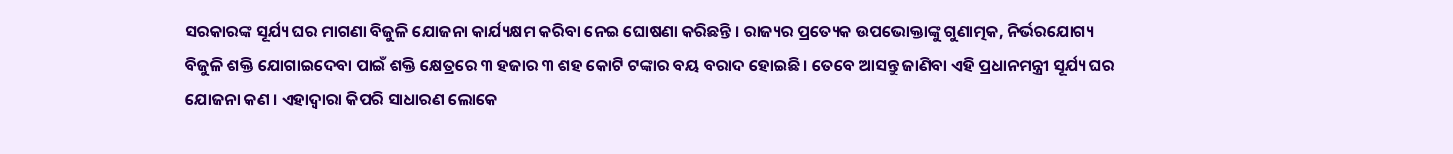ସରକାରଙ୍କ ସୂର୍ଯ୍ୟ ଘର ମାଗଣା ବିଜୁଳି ଯୋଜନା କାର୍ଯ୍ୟକ୍ଷମ କରିବା ନେଇ ଘୋଷଣା କରିଛନ୍ତି । ରାଜ୍ୟର ପ୍ରତ୍ୟେକ ଉପଭୋକ୍ତାଙ୍କୁ ଗୁଣାତ୍ମକ, ନିର୍ଭରଯୋଗ୍ୟ ବିଜୁଳି ଶକ୍ତି ଯୋଗାଇଦେବା ପାଇଁ ଶକ୍ତି କ୍ଷେତ୍ରରେ ୩ ହଜାର ୩ ଶହ କୋଟି ଟଙ୍କାର ବୟ ବରାଦ ହୋଇଛି । ତେବେ ଆସନ୍ତୁ ଜାଣିବା ଏହି ପ୍ରଧାନମନ୍ତ୍ରୀ ସୂର୍ଯ୍ୟ ଘର ଯୋଜନା କଣ । ଏହାଦ୍ୱାରା କିପରି ସାଧାରଣ ଲୋକେ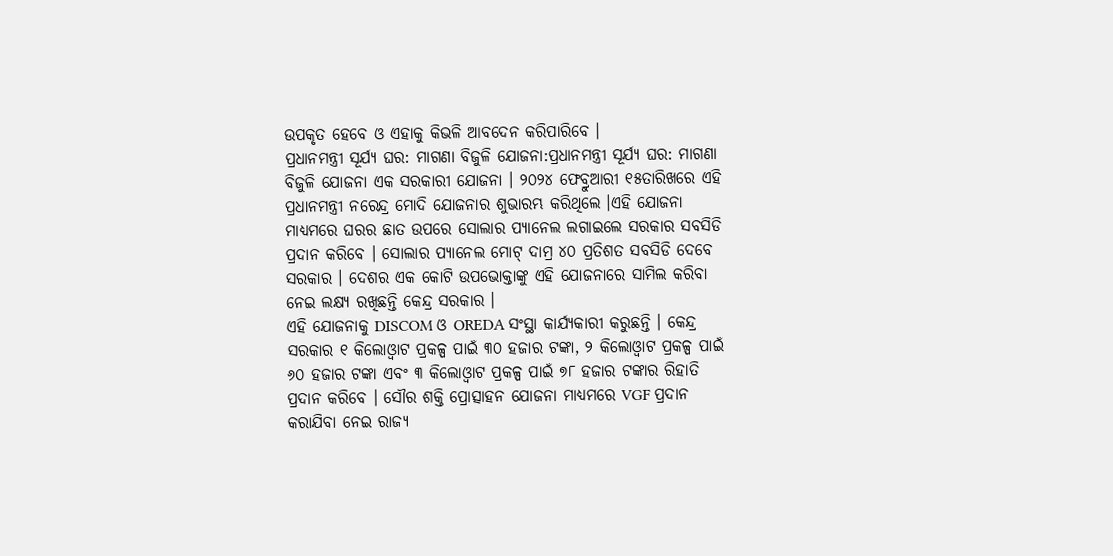ଉପକୃତ ହେବେ ଓ ଏହାକୁ କିଭଳି ଆବଦେନ କରିପାରିବେ ।
ପ୍ରଧାନମନ୍ତ୍ରୀ ସୂର୍ଯ୍ୟ ଘର: ମାଗଣା ବିଜୁଳି ଯୋଜନା:ପ୍ରଧାନମନ୍ତ୍ରୀ ସୂର୍ଯ୍ୟ ଘର: ମାଗଣା ବିଜୁଳି ଯୋଜନା ଏକ ସରକାରୀ ଯୋଜନା । ୨୦୨୪ ଫେବ୍ରୁଆରୀ ୧୫ତାରିଖରେ ଏହି ପ୍ରଧାନମନ୍ତ୍ରୀ ନରେନ୍ଦ୍ର ମୋଦି ଯୋଜନାର ଶୁଭାରମ୍ଭ କରିଥିଲେ ।ଏହି ଯୋଜନା ମାଧ୍ୟମରେ ଘରର ଛାତ ଉପରେ ସୋଲାର ପ୍ୟାନେଲ ଲଗାଇଲେ ସରକାର ସବସିଡି ପ୍ରଦାନ କରିବେ । ସୋଲାର ପ୍ୟାନେଲ ମୋଟ୍ ଦାମ୍ର ୪୦ ପ୍ରତିଶତ ସବସିଡି ଦେବେ ସରକାର । ଦେଶର ଏକ କୋଟି ଉପଭୋକ୍ତାଙ୍କୁ ଏହି ଯୋଜନାରେ ସାମିଲ କରିବା ନେଇ ଲକ୍ଷ୍ୟ ରଖିଛନ୍ତି କେନ୍ଦ୍ର ସରକାର ।
ଏହି ଯୋଜନାକୁ DISCOM ଓ OREDA ସଂସ୍ଥା କାର୍ଯ୍ୟକାରୀ କରୁଛନ୍ତି । କେନ୍ଦ୍ର ସରକାର ୧ କିଲୋଓ୍ବାଟ ପ୍ରକଳ୍ପ ପାଇଁ ୩୦ ହଜାର ଟଙ୍କା, ୨ କିଲୋଓ୍ବାଟ ପ୍ରକଳ୍ପ ପାଇଁ ୬୦ ହଜାର ଟଙ୍କା ଏବଂ ୩ କିଲୋଓ୍ବାଟ ପ୍ରକଳ୍ପ ପାଇଁ ୭୮ ହଜାର ଟଙ୍କାର ରିହାତି ପ୍ରଦାନ କରିବେ । ସୌର ଶକ୍ତି ପ୍ରୋତ୍ସାହନ ଯୋଜନା ମାଧ୍ୟମରେ VGF ପ୍ରଦାନ କରାଯିବା ନେଇ ରାଜ୍ୟ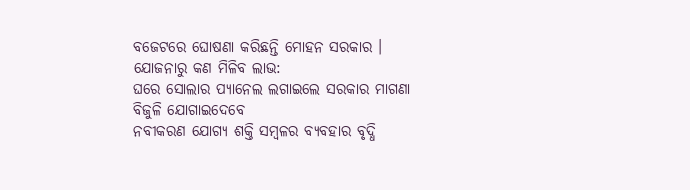ବଜେଟରେ ଘୋଷଣା କରିଛନ୍ତି ମୋହନ ସରକାର ।
ଯୋଜନାରୁ କଣ ମିଳିବ ଲାଭ:
ଘରେ ସୋଲାର ପ୍ୟାନେଲ ଲଗାଇଲେ ସରକାର ମାଗଣା ବିଜୁଳି ଯୋଗାଇଦେବେ
ନବୀକରଣ ଯୋଗ୍ୟ ଶକ୍ତି ସମ୍ବଳର ବ୍ୟବହାର ବୃଦ୍ଧି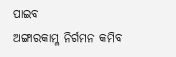ପାଇବ
ଅଙ୍ଗାରକାମ୍ଳ ନିର୍ଗମନ କମିବ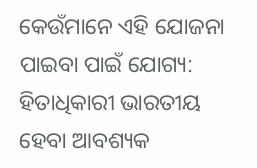କେଉଁମାନେ ଏହି ଯୋଜନା ପାଇବା ପାଇଁ ଯୋଗ୍ୟ:
ହିତାଧିକାରୀ ଭାରତୀୟ ହେବା ଆବଶ୍ୟକ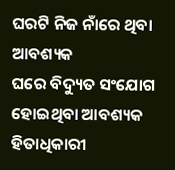ଘରଟି ନିଜ ନାଁରେ ଥିବା ଆବଶ୍ୟକ
ଘରେ ବିଦ୍ୟୁତ ସଂଯୋଗ ହୋଇଥିବା ଆବଶ୍ୟକ
ହିତାଧିକାରୀ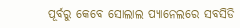ପୂର୍ବରୁ କେବେ ସୋଲାଲ ପ୍ୟାନେଲରେ ସବସିଡି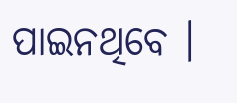ପାଇନଥିବେ ।